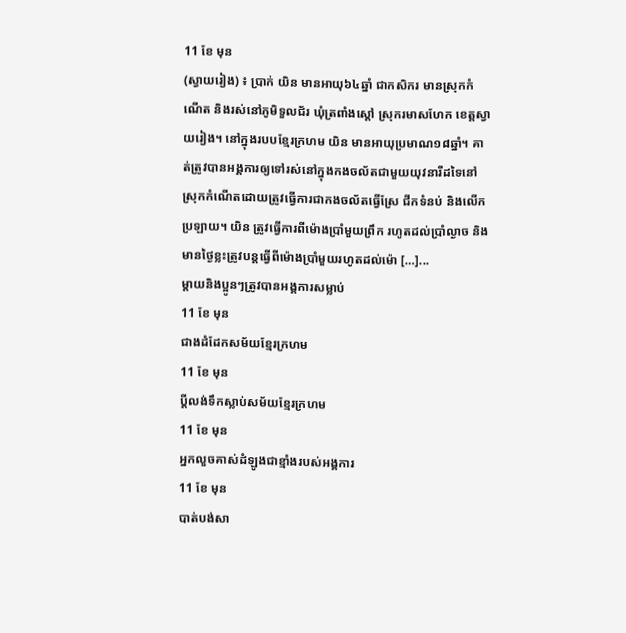11 ខែ មុន
(ស្វាយរៀង) ៖ ប្រាក់ យិន មានអាយុ៦៤ឆ្នាំ ជាកសិករ មានស្រុកកំណើត និងរស់នៅភូមិទួលជ័រ ឃុំត្រពាំងស្តៅ ស្រុករមាសហែក ខេត្តស្វាយរៀង។ នៅក្នុងរបបខ្មែរក្រហម យិន មានអាយុប្រមាណ១៨ឆ្នាំ។ គាត់ត្រូវបានអង្គការឲ្យទៅរស់នៅក្នុងកងចល័តជាមួយយុវនារីដទៃនៅស្រុកកំណើតដោយត្រូវធ្វើការជាកងចល័តធ្វើស្រែ ជីកទំនប់ និងលើកប្រឡាយ។ យិន ត្រូវធ្វើការពីម៉ោងប្រាំមួយព្រឹក រហូតដល់ប្រាំល្ងាច និងមានថ្ងៃខ្លះត្រូវបន្តធ្វើពីម៉ោងប្រាំមួយរហូតដល់ម៉ោ […]...
ម្តាយនិងប្អូនៗត្រូវបានអង្គការសម្លាប់
11 ខែ មុន
ជាងដំដែកសម័យខ្មែរក្រហម
11 ខែ មុន
ប្តីលង់ទឹកស្លាប់សម័យខ្មែរក្រហម
11 ខែ មុន
អ្នកលួចគាស់ដំឡូងជាខ្មាំងរបស់អង្គការ
11 ខែ មុន
បាត់បង់សា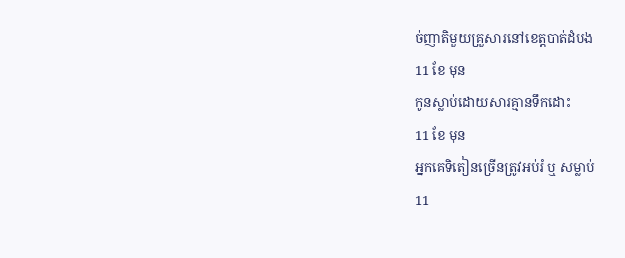ច់ញាតិមួយគ្រួសារនៅខេត្តបាត់ដំបង
11 ខែ មុន
កូនស្លាប់ដោយសារគ្មានទឹកដោះ
11 ខែ មុន
អ្នកគេទិតៀនច្រើនត្រូវអប់រំ ឬ សម្លាប់
11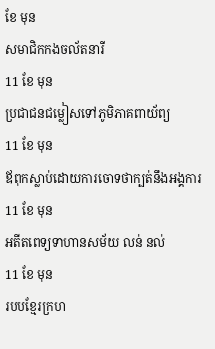ខែ មុន
សមាជិកកងចល័តនារី
11 ខែ មុន
ប្រជាជនជម្លៀសទៅភូមិភាគពាយ័ព្យ
11 ខែ មុន
ឪពុកស្លាប់ដោយការចោទថាក្បត់នឹងអង្គការ
11 ខែ មុន
អតីតពេទ្យទាហានសម័យ លន់ នល់
11 ខែ មុន
របបខ្មែរក្រហ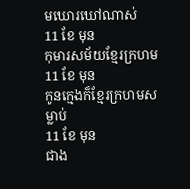មឃោរឃៅណាស់
11 ខែ មុន
កុមារសម័យខ្មែរក្រហម
11 ខែ មុន
កូនក្មេងក៏ខ្មែរក្រហមសម្លាប់
11 ខែ មុន
ជាង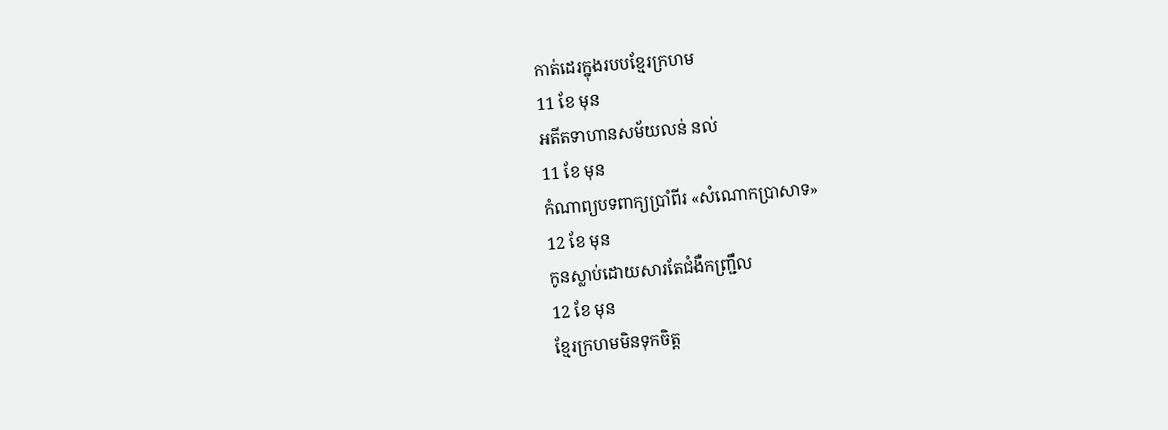កាត់ដេរក្នុងរបបខ្មែរក្រហម
11 ខែ មុន
អតីតទាហានសម័យលន់ នល់
11 ខែ មុន
កំណាព្យបទពាក្យប្រាំពីរ «សំណោកប្រាសាទ»
12 ខែ មុន
កូនស្លាប់ដោយសារតែជំងឺកញ្ជ្រឹល
12 ខែ មុន
ខ្មែរក្រហមមិនទុកចិត្ត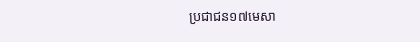ប្រជាជន១៧មេសា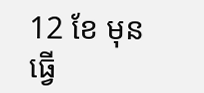12 ខែ មុន
ធ្វើ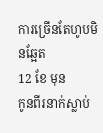ការច្រើនតែហូបមិនឆ្អែត
12 ខែ មុន
កូនពីរនាក់ស្លាប់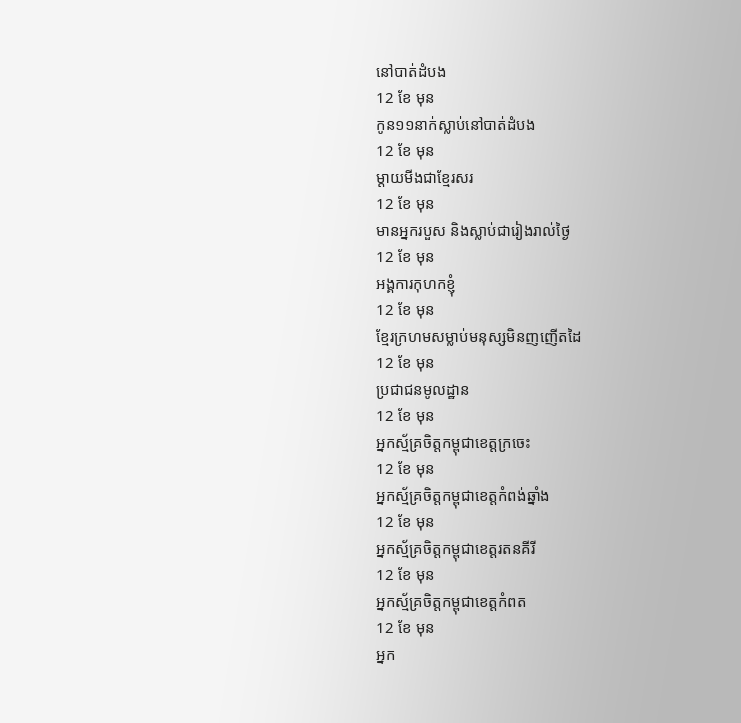នៅបាត់ដំបង
12 ខែ មុន
កូន១១នាក់ស្លាប់នៅបាត់ដំបង
12 ខែ មុន
ម្ដាយមីងជាខ្មែរសរ
12 ខែ មុន
មានអ្នករបួស និងស្លាប់ជារៀងរាល់ថ្ងៃ
12 ខែ មុន
អង្គការកុហកខ្ញុំ
12 ខែ មុន
ខ្មែរក្រហមសម្លាប់មនុស្សមិនញញើតដៃ
12 ខែ មុន
ប្រជាជនមូលដ្ឋាន
12 ខែ មុន
អ្នកស្ម័គ្រចិត្តកម្ពុជាខេត្តក្រចេះ
12 ខែ មុន
អ្នកស្ម័គ្រចិត្តកម្ពុជាខេត្តកំពង់ឆ្នាំង
12 ខែ មុន
អ្នកស្ម័គ្រចិត្តកម្ពុជាខេត្តរតនគីរី
12 ខែ មុន
អ្នកស្ម័គ្រចិត្តកម្ពុជាខេត្តកំពត
12 ខែ មុន
អ្នក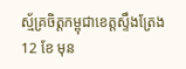ស្ម័គ្រចិត្តកម្ពុជាខេត្តស្ទឹងត្រែង
12 ខែ មុន